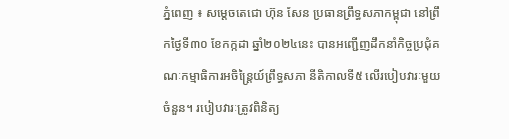ភ្នំពេញ ៖ សម្តេចតេជោ ហ៊ុន សែន ប្រធានព្រឹទ្ធសភាកម្ពុជា នៅព្រឹកថ្ងៃទី៣០ ខែកក្កដា ឆ្នាំ២០២៤នេះ បានអញ្ជើញដឹកនាំកិច្ចប្រជុំគណៈកម្មាធិការអចិន្ត្រៃយ៍ព្រឹទ្ធសភា នីតិកាលទី៥ លើរបៀបវារៈមួយចំនួន។ របៀបវារៈត្រូវពិនិត្យ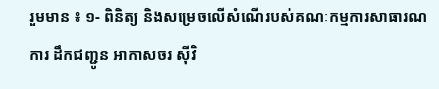រួមមាន ៖ ១- ពិនិត្យ និងសម្រេចលើសំណើរបស់គណៈកម្មការសាធារណការ ដឹកជញ្ជូន អាកាសចរ ស៊ីវិ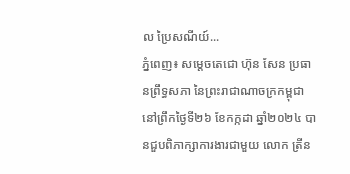ល ប្រៃសណីយ៍...
ភ្នំពេញ៖ សម្ដេចតេជោ ហ៊ុន សែន ប្រធានព្រឹទ្ធសភា នៃព្រះរាជាណាចក្រកម្ពុជា នៅព្រឹកថ្ងៃទី២៦ ខែកក្កដា ឆ្នាំ២០២៤ បានជួបពិភាក្សាការងារជាមួយ លោក ត្រីន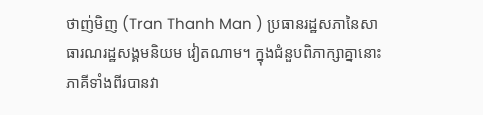ថាញ់មិញ (Tran Thanh Man ) ប្រធានរដ្ឋសភានៃសាធារណរដ្ឋសង្គមនិយម វៀតណាម។ ក្នុងជំនួបពិភាក្សាគ្នានោះ ភាគីទាំងពីរបានវា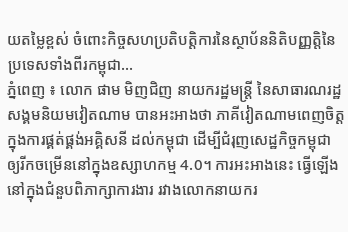យតម្លៃខ្ពស់ ចំពោះកិច្ចសហប្រតិបត្តិការនៃស្ថាប័ននិតិបញ្ញត្តិនៃប្រទេសទាំងពីរកម្ពុជា...
ភ្នំពេញ ៖ លោក ផាម មិញជិញ នាយករដ្ឋមន្រ្តី នៃសាធារណរដ្ឋសង្គមនិយមវៀតណាម បានអះអាងថា ភាគីវៀតណាមពេញចិត្តក្នុងការផ្គត់ផ្គង់អគ្គិសនី ដល់កម្ពុជា ដើម្បីជំរុញសេដ្ឋកិច្ចកម្ពុជា ឲ្យរីកចម្រើននៅក្នុងឧស្សាហកម្ម 4.0។ ការអះអាងនេះ ធ្វើឡើងនៅក្នុងជំនួបពិភាក្សាការងារ រវាងលោកនាយករ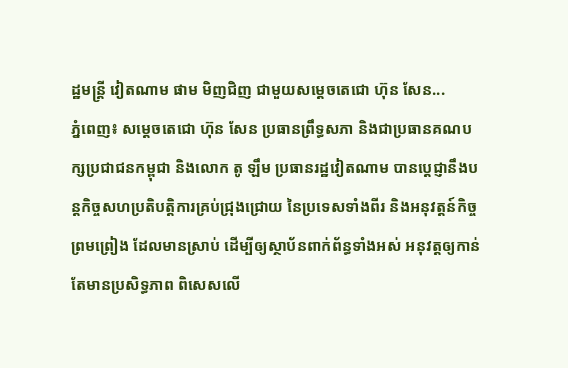ដ្ឋមន្រ្តី វៀតណាម ផាម មិញជិញ ជាមួយសម្ដេចតេជោ ហ៊ុន សែន...
ភ្នំពេញ៖ សម្តេចតេជោ ហ៊ុន សែន ប្រធានព្រឹទ្ធសភា និងជាប្រធានគណបក្សប្រជាជនកម្ពុជា និងលោក តូ ឡឹម ប្រធានរដ្ឋវៀតណាម បានប្ដេជ្ញានឹងបន្តកិច្ចសហប្រតិបត្តិការគ្រប់ជ្រុងជ្រោយ នៃប្រទេសទាំងពីរ និងអនុវត្តន៍កិច្ចព្រមព្រៀង ដែលមានស្រាប់ ដើម្បីឲ្យស្ថាប័នពាក់ព័ន្ធទាំងអស់ អនុវត្តឲ្យកាន់តែមានប្រសិទ្ធភាព ពិសេសលើ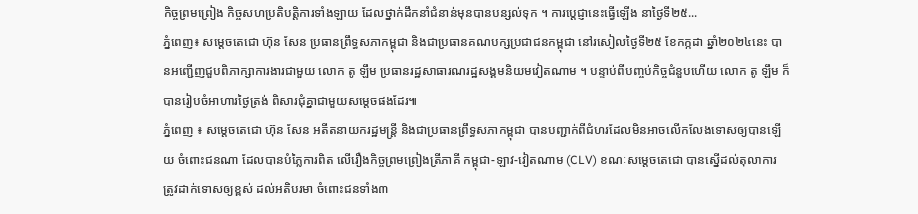កិច្ចព្រមព្រៀង កិច្ចសហប្រតិបត្តិការទាំងឡាយ ដែលថ្នាក់ដឹកនាំជំនាន់មុនបានបន្សល់ទុក ។ ការប្ដេជ្ញានេះធ្វើឡើង នាថ្ងៃទី២៥...
ភ្នំពេញ៖ សម្តេចតេជោ ហ៊ុន សែន ប្រធានព្រឹទ្ធសភាកម្ពុជា និងជាប្រធានគណបក្សប្រជាជនកម្ពុជា នៅរសៀលថ្ងៃទី២៥ ខែកក្កដា ឆ្នាំ២០២៤នេះ បានអញ្ជើញជួបពិភាក្សាការងារជាមួយ លោក តូ ឡឹម ប្រធានរដ្ឋសាធារណរដ្ឋសង្គមនិយមវៀតណាម ។ បន្ទាប់ពីបញ្ចប់កិច្ចជំនួបហើយ លោក តូ ឡឹម ក៏បានរៀបចំអាហារថ្ងៃត្រង់ ពិសារជុំគ្នាជាមួយសម្តេចផងដែរ៕
ភ្នំពេញ ៖ សម្តេចតេជោ ហ៊ុន សែន អតីតនាយករដ្ឋមន្ត្រី និងជាប្រធានព្រឹទ្ធសភាកម្ពុជា បានបញ្ជាក់ពីជំហរដែលមិនអាចលើកលែងទោសឲ្យបានឡើយ ចំពោះជនណា ដែលបានបំភ្លៃការពិត លើរឿងកិច្ចព្រមព្រៀងត្រីភាគី កម្ពុជា-ឡាវ-វៀតណាម (CLV) ខណៈសម្តេចតេជោ បានស្នើដល់តុលាការ ត្រូវដាក់ទោសឲ្យខ្ពស់ ដល់អតិបរមា ចំពោះជនទាំង៣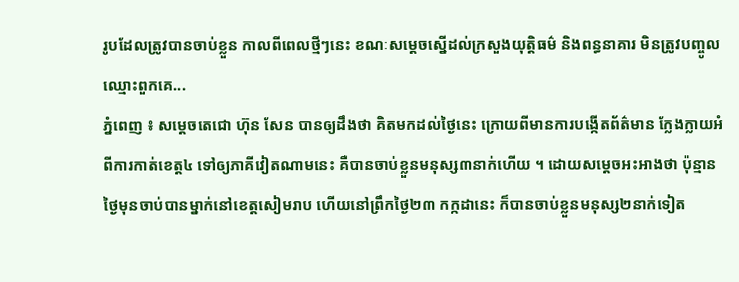រូបដែលត្រូវបានចាប់ខ្លួន កាលពីពេលថ្មីៗនេះ ខណៈសម្តេចស្នើដល់ក្រសួងយុត្តិធម៌ និងពន្ធនាគារ មិនត្រូវបញ្ចូលឈ្មោះពួកគេ...
ភ្នំពេញ ៖ សម្តេចតេជោ ហ៊ុន សែន បានឲ្យដឹងថា គិតមកដល់ថ្ងៃនេះ ក្រោយពីមានការបង្កើតព័ត៌មាន ក្លែងក្លាយអំពីការកាត់ខេត្ត៤ ទៅឲ្យភាគីវៀតណាមនេះ គឺបានចាប់ខ្លួនមនុស្ស៣នាក់ហើយ ។ ដោយសម្តេចអះអាងថា ប៉ុន្មានថ្ងៃមុនចាប់បានម្នាក់នៅខេត្តសៀមរាប ហើយនៅព្រឹកថ្ងៃ២៣ កក្កដានេះ ក៏បានចាប់ខ្លួនមនុស្ស២នាក់ទៀត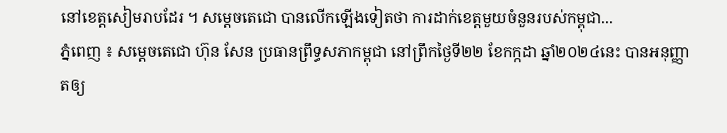នៅខេត្តសៀមរាបដែរ ។ សម្តេចតេជោ បានលើកឡើងទៀតថា ការដាក់ខេត្តមួយចំនួនរបស់កម្ពុជា...
ភ្នំពេញ ៖ សម្តេចតេជោ ហ៊ុន សែន ប្រធានព្រឹទ្ធសភាកម្ពុជា នៅព្រឹកថ្ងៃទី២២ ខែកក្កដា ឆ្នាំ២០២៤នេះ បានអនុញ្ញាតឲ្យ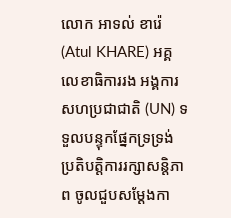លោក អាទល់ ខារ៉េ (Atul KHARE) អគ្គលេខាធិការរង អង្គការសហប្រជាជាតិ (UN) ទទួលបន្ទុកផ្នែកទ្រទ្រង់ ប្រតិបត្តិការរក្សាសន្តិភាព ចូលជួបសម្ដែងកា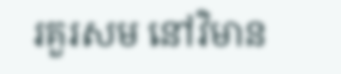រគួរសម នៅវិមាន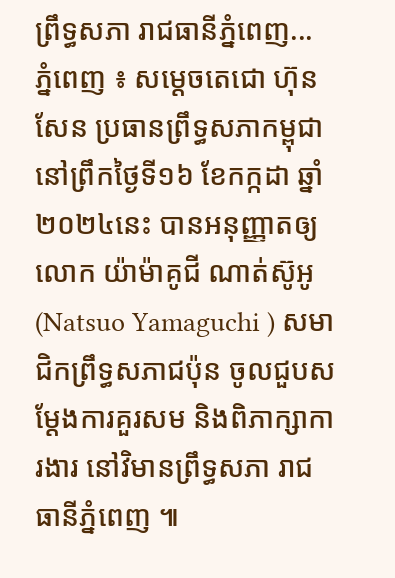ព្រឹទ្ធសភា រាជធានីភ្នំពេញ...
ភ្នំពេញ ៖ សម្តេចតេជោ ហ៊ុន សែន ប្រធានព្រឹទ្ធសភាកម្ពុជា នៅព្រឹកថ្ងៃទី១៦ ខែកក្កដា ឆ្នាំ២០២៤នេះ បានអនុញ្ញាតឲ្យលោក យ៉ាម៉ាគូជី ណាត់ស៊ូអូ (Natsuo Yamaguchi ) សមាជិកព្រឹទ្ធសភាជប៉ុន ចូលជួបសម្ដែងការគួរសម និងពិភាក្សាការងារ នៅវិមានព្រឹទ្ធសភា រាជធានីភ្នំពេញ ៕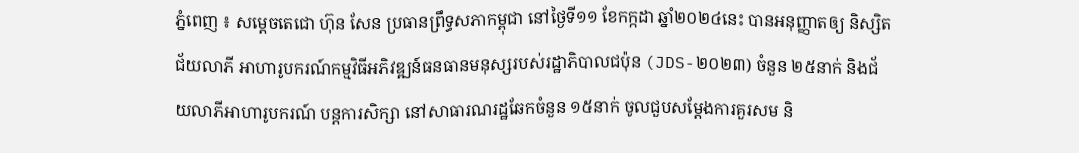ភ្នំពេញ ៖ សម្ដេចតេជោ ហ៊ុន សែន ប្រធានព្រឹទ្ធសភាកម្ពុជា នៅថ្ងៃទី១១ ខែកក្កដា ឆ្នាំ២០២៤នេះ បានអនុញ្ញាតឲ្យ និស្សិតជ័យលាភី អាហារូបករណ៍កម្មវិធីអភិវឌ្ឍន៍ធនធានមនុស្សរបស់រដ្ឋាភិបាលជប៉ុន (JDS-២០២៣) ចំនួន ២៥នាក់ និងជ័យលាភីអាហារូបករណ៍ បន្តការសិក្សា នៅសាធារណរដ្ឋឆែកចំនួន ១៥នាក់ ចូលជួបសម្ដែងការគួរសម និ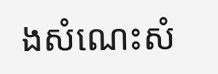ងសំណេះសំ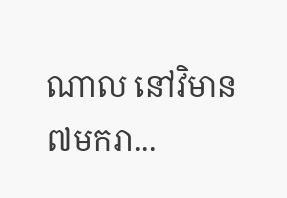ណាល នៅវិមាន៧មករា...